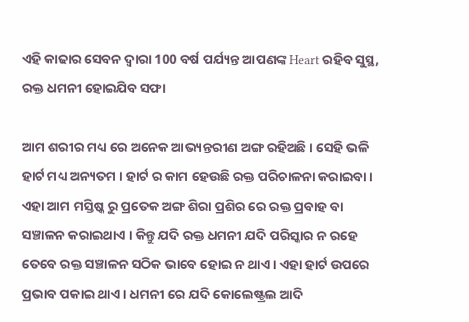ଏହି କାଢାର ସେବନ ଦ୍ଵାରା 100 ବର୍ଷ ପର୍ଯ୍ୟନ୍ତ ଆପଣଙ୍କ Heart ରହିବ ସୁସ୍ଥ, ରକ୍ତ ଧମନୀ ହୋଇଯିବ ସଫା

ଆମ ଶରୀର ମଧ୍ୟ ରେ ଅନେକ ଆଭ୍ୟନ୍ତରୀଣ ଅଙ୍ଗ ରହିଅଛି । ସେହି ଭଳି ହାର୍ଟ ମଧ୍ୟ ଅନ୍ୟତମ । ହାର୍ଟ ର କାମ ହେଉଛି ରକ୍ତ ପରିଚାଳନା କରାଇବା । ଏହା ଆମ ମସ୍ତିଷ୍କ ରୁ ପ୍ରତେକ ଅଙ୍ଗ ଶିରା ପ୍ରଶିର ରେ ରକ୍ତ ପ୍ରବାହ ବା ସଞ୍ଚାଳନ କରାଇଥାଏ । କିନ୍ତୁ ଯଦି ରକ୍ତ ଧମନୀ ଯଦି ପରିସ୍କାର ନ ରହେ ତେବେ ରକ୍ତ ସଞ୍ଚାଳନ ସଠିକ ଭାବେ ହୋଇ ନ ଥାଏ । ଏହା ହାର୍ଟ ଉପରେ ପ୍ରଭାବ ପକାଇ ଥାଏ । ଧମନୀ ରେ ଯଦି କୋଲେଷ୍ଟ୍ରଲ ଆଦି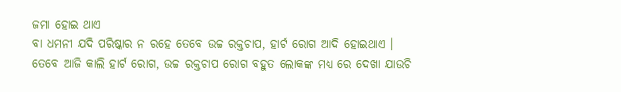ଜମା ହୋଇ ଥାଏ
ବା ଧମନୀ ଯଦି ପରିଷ୍କାର ନ ରହେ ତେବେ ଉଚ୍ଚ ରକ୍ତଚାପ, ହାର୍ଟ ରୋଗ ଆଦି ହୋଇଥାଏ । ତେବେ ଆଜି କାଲି ହାର୍ଟ ରୋଗ, ଉଚ୍ଚ ରକ୍ତଚାପ ରୋଗ ବହୁତ ଲୋକଙ୍କ ମଧ୍ୟ ରେ ଦେଖା ଯାଉଚି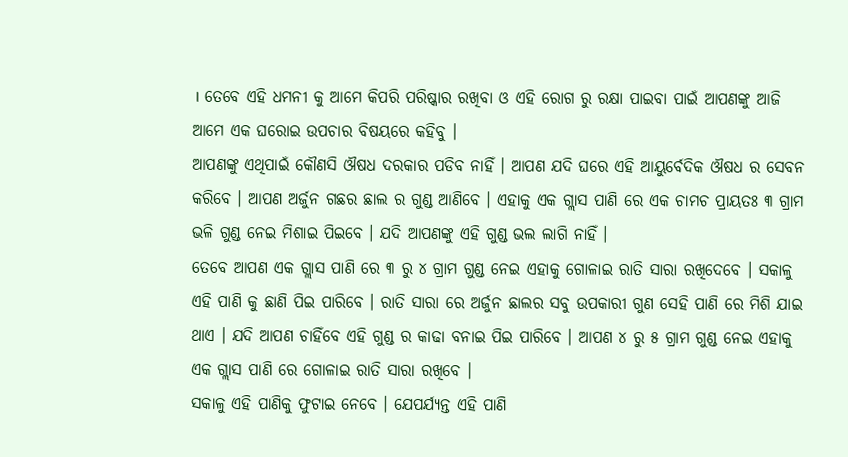। ତେବେ ଏହି ଧମନୀ କୁ ଆମେ କିପରି ପରିଷ୍କାର ରଖିବା ଓ ଏହି ରୋଗ ରୁ ରକ୍ଷା ପାଇବା ପାଇଁ ଆପଣଙ୍କୁ ଆଜି ଆମେ ଏକ ଘରୋଇ ଉପଚାର ବିଷୟରେ କହିବୁ ।
ଆପଣଙ୍କୁ ଏଥିପାଇଁ କୌଣସି ଔଷଧ ଦରକାର ପଡିବ ନାହିଁ । ଆପଣ ଯଦି ଘରେ ଏହି ଆୟୁର୍ବେଦିକ ଔଷଧ ର ସେବନ କରିବେ । ଆପଣ ଅର୍ଜୁନ ଗଛର ଛାଲ ର ଗୁଣ୍ଡ ଆଣିବେ । ଏହାକୁ ଏକ ଗ୍ଲାସ ପାଣି ରେ ଏକ ଚାମଚ ପ୍ରାୟତଃ ୩ ଗ୍ରାମ ଭଳି ଗୁଣ୍ଡ ନେଇ ମିଶାଇ ପିଇବେ । ଯଦି ଆପଣଙ୍କୁ ଏହି ଗୁଣ୍ଡ ଭଲ ଲାଗି ନାହିଁ ।
ତେବେ ଆପଣ ଏକ ଗ୍ଲାସ ପାଣି ରେ ୩ ରୁ ୪ ଗ୍ରାମ ଗୁଣ୍ଡ ନେଇ ଏହାକୁ ଗୋଳାଇ ରାତି ସାରା ରଖିଦେବେ । ସକାଳୁ ଏହି ପାଣି କୁ ଛାଣି ପିଇ ପାରିବେ । ରାତି ସାରା ରେ ଅର୍ଜୁନ ଛାଲର ସବୁ ଉପକାରୀ ଗୁଣ ସେହି ପାଣି ରେ ମିଶି ଯାଇ ଥାଏ । ଯଦି ଆପଣ ଚାହିଁବେ ଏହି ଗୁଣ୍ଡ ର କାଢା ବନାଇ ପିଇ ପାରିବେ । ଆପଣ ୪ ରୁ ୫ ଗ୍ରାମ ଗୁଣ୍ଡ ନେଇ ଏହାକୁ ଏକ ଗ୍ଲାସ ପାଣି ରେ ଗୋଳାଇ ରାତି ସାରା ରଖିବେ ।
ସକାଳୁ ଏହି ପାଣିକୁ ଫୁଟାଇ ନେବେ । ଯେପର୍ଯ୍ୟନ୍ତ ଏହି ପାଣି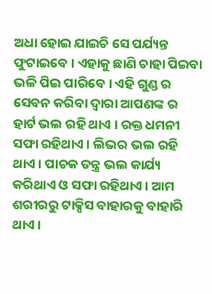ଅଧା ହୋଇ ଯାଇଚି ସେ ପର୍ଯ୍ୟନ୍ତ ଫୁଟାଇବେ । ଏହାକୁ ଛାଣି ଚାହା ପିଇବା ଭଳି ପିଇ ପାରିବେ। ଏହି ଗୁଣ୍ଡ ର ସେବନ କରିବା ଦ୍ୱାରା ଆପଣଙ୍କ ର ହାର୍ଟ ଭଲ ରହି ଥାଏ । ରକ୍ତ ଧମନୀ ସଫା ରହିଥାଏ । ଲିଭର ଭଲ ରହି ଥାଏ। ପାଚକ ତନ୍ତ୍ର ଭଲ କାର୍ଯ୍ୟ କରିଥାଏ ଓ ସଫା ରହିଥାଏ । ଆମ ଶରୀରରୁ ଟାକ୍ସିସ ବାହାରକୁ ବାହାରି ଥାଏ ।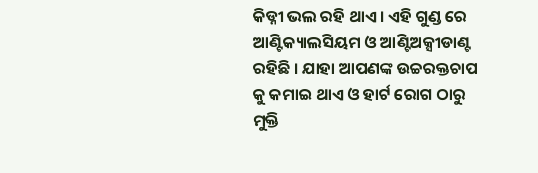କିଡ୍ନୀ ଭଲ ରହି ଥାଏ । ଏହି ଗୁଣ୍ଡ ରେ ଆଣ୍ଟିକ୍ୟାଲସିୟମ ଓ ଆଣ୍ଟିଅକ୍ସୀଡାଣ୍ଟ ରହିଛି । ଯାହା ଆପଣଙ୍କ ଉଚ୍ଚରକ୍ତଚାପ କୁ କମାଇ ଥାଏ ଓ ହାର୍ଟ ରୋଗ ଠାରୁ ମୁକ୍ତି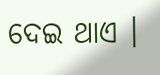ଦେଇ ଥାଏ ।